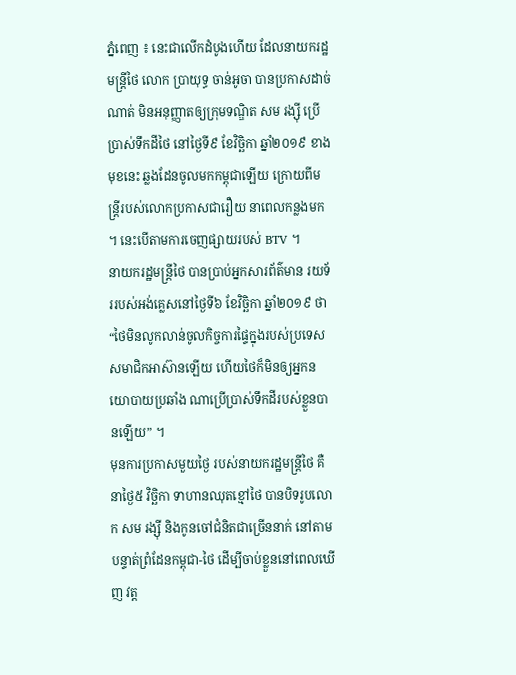ភ្នំពេញ ៖ នេះជាលើកដំបូងហើយ ដែលនាយករដ្ឋមន្ត្រីថៃ លោក ប្រាយុទ្ធ ចាន់អូចា បានប្រកាសដាច់ណាត់ មិនអនុញ្ញាតឲ្យក្រុមទណ្ឌិត សម រង្ស៊ី ប្រើប្រាស់ទឹកដីថៃ នៅថ្ងៃទី៩ ខែវិច្ឆិកា ឆ្នាំ២០១៩ ខាងមុខនេះ ឆ្លងដែនចូលមកកម្ពុជាឡើយ ក្រោយពីមន្រ្តីរបស់លោកប្រកាសជារឿយ នាពេលកន្លងមក ។ នេះបើតាមការចេញផ្សាយរបស់ BTV ។
នាយករដ្ឋមន្ត្រីថៃ បានប្រាប់អ្នកសារព័ត៌មាន រយទ័ររបស់អង់គ្លេសនៅថ្ងៃទី៦ ខែវិច្ឆិកា ឆ្នាំ២០១៩ ថា “ថៃមិនលូកលាន់ចូលកិច្ចការផ្ទៃក្នុងរបស់ប្រទេសសមាជិកអាស៊ានឡើយ ហើយថៃក៏មិនឲ្យអ្នកនយោបាយប្រឆាំង ណាប្រើប្រាស់ទឹកដីរបស់ខ្លួនបានឡើយ” ។
មុនការប្រកាសមួយថ្ងៃ របស់នាយករដ្ឋមន្រ្តីថៃ គឺនាថ្ងៃ៥ វិច្ឆិកា ទាហានឈុតខ្មៅថៃ បានបិទរូបលោក សម រង្ស៊ី និងកូនចៅជំនិតជាច្រើននាក់ នៅតាមបន្ទាត់ព្រំដែនកម្ពុជា-ថៃ ដើម្បីចាប់ខ្លួននៅពេលឃើញ វត្ត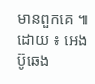មានពួកគេ ៕
ដោយ ៖ អេង ប៊ូឆេង